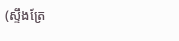(ស្ទឹងត្រែ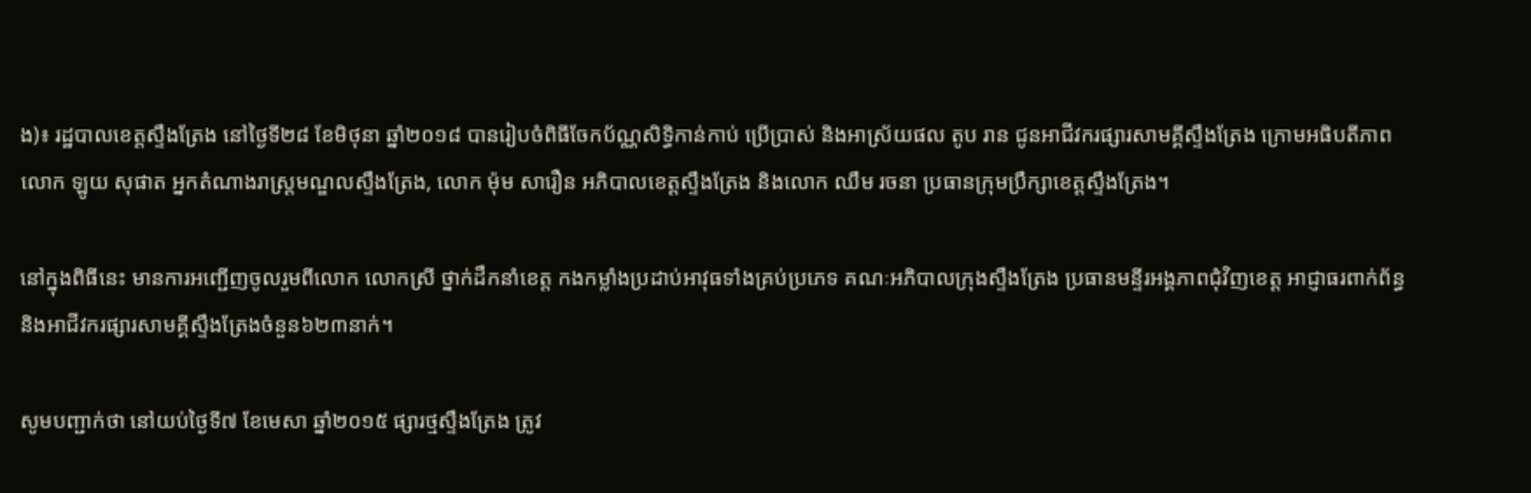ង)៖ រដ្ឋបាលខេត្តស្ទឹងត្រែង នៅថ្ងៃទី២៨ ខែមិថុនា ឆ្នាំ២០១៨ បានរៀបចំពិធីចែកប័ណ្ណសិទ្ធិកាន់កាប់ ប្រើប្រាស់ និងអាស្រ័យផល តូប រាន ជូនអាជីវករផ្សារសាមគ្គីស្ទឹងត្រែង ក្រោមអធិបតីភាពលោក ឡូយ សុផាត អ្នកតំណាងរាស្រ្តមណ្ឌលស្ទឹងត្រែង, លោក ម៉ុម សារឿន អភិបាលខេត្តស្ទឹងត្រែង និងលោក ឈឹម រចនា ប្រធានក្រុមប្រឹក្សាខេត្តស្ទឹងត្រែង។

នៅក្នុងពិធីនេះ មានការអញ្ជើញចូលរួមពីលោក លោកស្រី ថ្នាក់ដឹកនាំខេត្ត កងកម្លាំងប្រដាប់អាវុធទាំងគ្រប់ប្រភេទ គណៈអភិបាលក្រុងស្ទឹងត្រែង ប្រធានមន្ទីរអង្គភាពជុំវិញខេត្ត អាជ្ញាធរពាក់ព័ន្ធ និងអាជីវករផ្សារសាមគ្គីស្ទឹងត្រែងចំនួន៦២៣នាក់។

សូមបញ្ជាក់ថា នៅយប់ថ្ងៃទី៧ ខែមេសា ឆ្នាំ២០១៥ ផ្សារថ្មស្ទឹងត្រែង ត្រូវ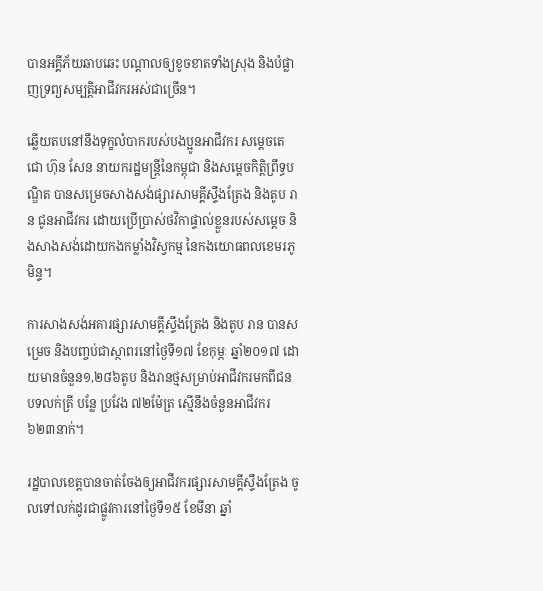បានអគ្គីភ័យឆាបឆេះ បណ្តាលឲ្យខូចខាតទាំងស្រុង និងបំផ្លាញទ្រព្យសម្បត្តិអាជីវករអស់ជាច្រើន។

ឆ្លើយតបនៅនឹងទុក្ខលំបាករបស់បងប្អូនអាជីវករ សម្តេចតេជោ ហ៊ុន សែន នាយករដ្ឋមន្រ្តីនៃកម្ពុជា និងសម្តេចកិត្តិព្រឹទ្ធបណ្ឌិត បានសម្រេចសាងសង់ផ្សារសាមគ្គីស្ទឹងត្រែង និងតូប រាន ជូនអាជីវករ ដោយប្រើប្រាស់ថវិកាផ្ទាល់ខ្លួនរបស់សម្តេច និងសាងសង់ដោយកងកម្លាំងវិស្វកម្ម នៃកងយោធពលខេមរភូមិន្ទ។

ការសាងសង់អគារផ្សារសាមគ្គីស្ទឹងត្រែង និងតូប រាន បានសម្រេច និងបញ្ចប់ជាស្ថាពរនៅថ្ងៃទី១៧ ខែកុម្ភៈ ឆ្នាំ២០១៧ ដោយមានចំនួន១,២៨៦តូប និងរានថ្មសម្រាប់អាជីវករមកពីជនបទលក់ត្រី បន្លែ ប្រវែង ៧២ម៉ែត្រ ស្មើនឹងចំនួនអាជីវករ ៦២៣នាក់។

រដ្ឋបាលខេត្តបានចាត់ចែងឲ្យអាជីវករផ្សារសាមគ្គីស្ទឹងត្រែង ចូលទៅលក់ដូរជាផ្លូវការនៅថ្ងៃទី១៥ ខែមីនា ឆ្នាំ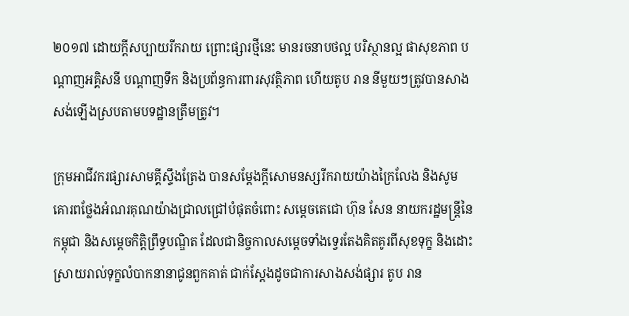២០១៧ ដោយក្តីសប្បាយរីករាយ ព្រោះផ្សារថ្មីនេះ មានរចនាបថល្អ បរិស្ថានល្អ ផាសុខភាព បណ្តាញអគ្គិសនី បណ្តាញទឹក និងប្រព័ន្ធការពារសុវត្ថិភាព ហើយតូប រាន នីមួយៗត្រូវបានសាងសង់ឡើងស្របតាមបទដ្ឋានត្រឹមត្រូវ។

ក្រុមអាជីវករផ្សារសាមគ្គីស្ទឹងត្រែង បានសម្តែងក្តីសោមនស្សរីករាយយ៉ាងក្រៃលែង និងសូមគោរពថ្លែងអំណរគុណយ៉ាងជ្រាលជ្រៅបំផុតចំពោះ សម្តេចតេជោ ហ៊ុន សែន នាយករដ្ឋមន្រ្តីនៃកម្ពុជា និងសម្តេចកិត្តិព្រឹទ្ធបណ្ឌិត ដែលជានិច្ចកាលសម្តេចទាំងទ្វេរតែងគិតគូរពីសុខទុក្ខ និងដោះស្រាយរាល់ទុក្ខលំបាកនានាជូនពួកគាត់ ជាក់ស្តែងដូចជាការសាងសង់ផ្សារ តូប រាន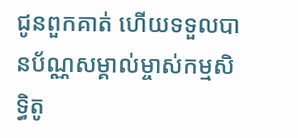ជូនពួកគាត់ ហើយទទួលបានប័ណ្ណសម្គាល់ម្ចាស់កម្មសិទ្ធិតូ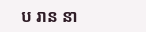ប រាន នា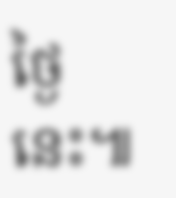ថ្ងៃនេះ៕